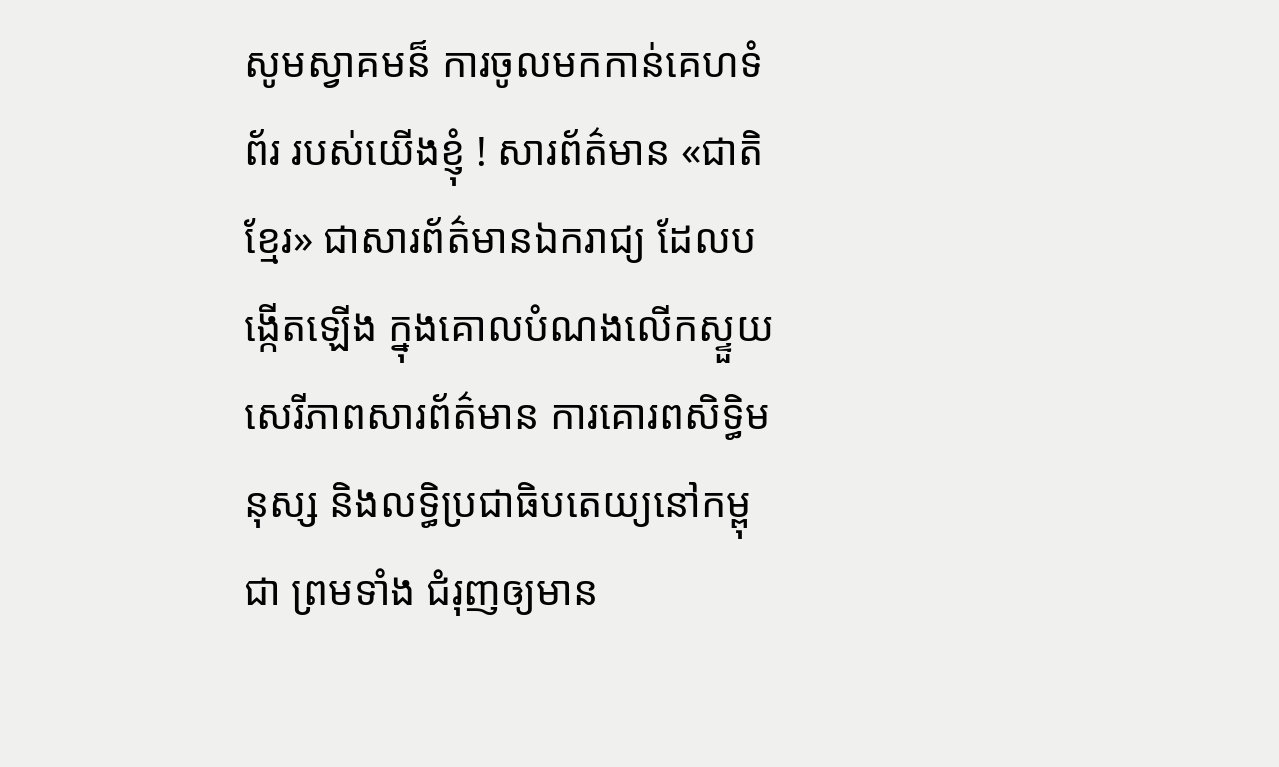សូមស្វាគមន៏ ការចូលមកកាន់គេហទំព័រ របស់យើងខ្ញុំ ! សារព័ត៌មាន «ជាតិខ្មែរ» ជាសារព័ត៌មានឯករាជ្យ ដែលបង្កើតឡើង ក្នុងគោលបំណងលើកស្ទួយ សេរីភាពសារព័ត៌មាន ការគោរពសិទ្ធិមនុស្ស និងលទ្ធិប្រជាធិបតេយ្យនៅកម្ពុជា ព្រមទាំង ជំរុញឲ្យមាន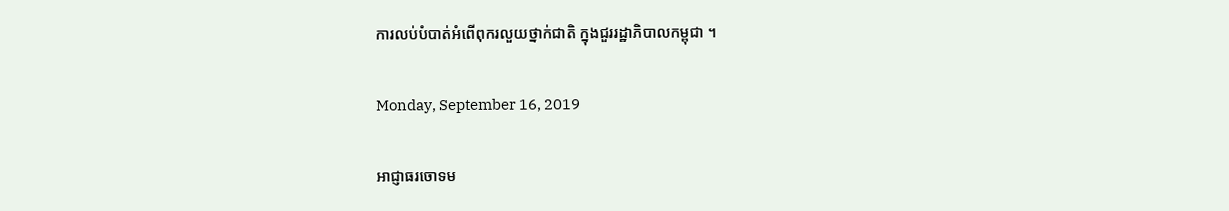ការលប់បំបាត់អំពើពុករលួយថ្នាក់ជាតិ ក្នុងជួររដ្ឋាភិបាលកម្ពុជា ។

Monday, September 16, 2019

អាជ្ញាធរចោទម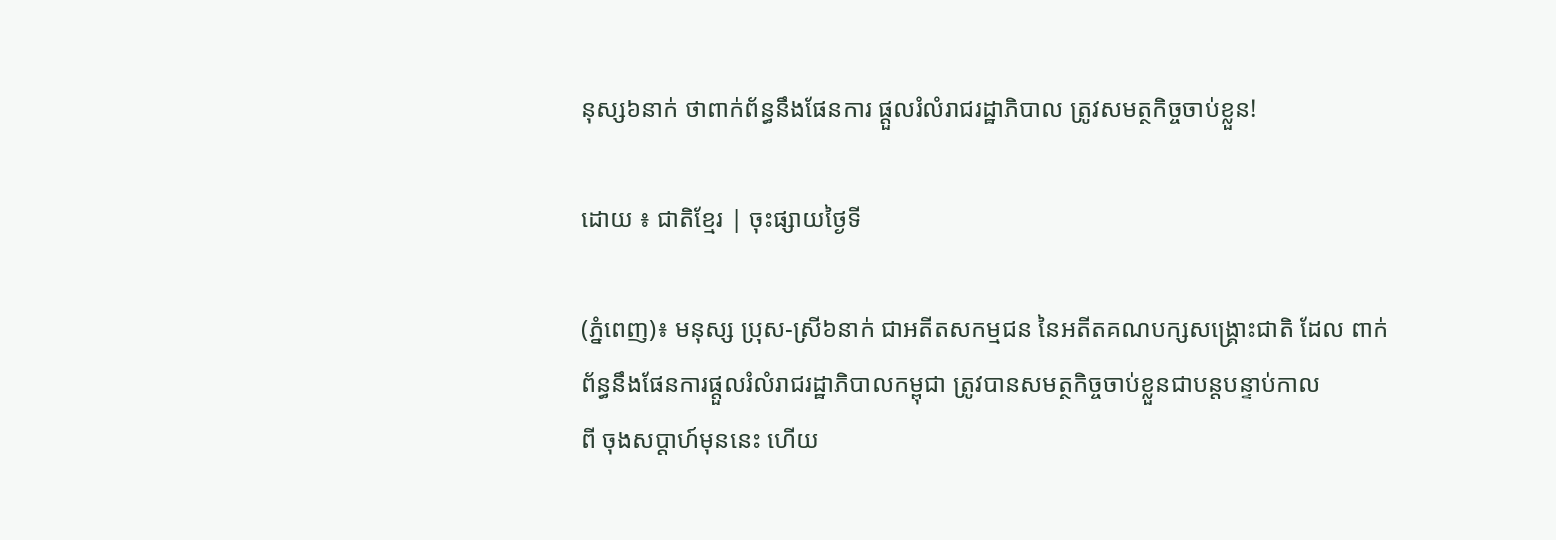នុស្ស៦នាក់ ថាពាក់ព័ន្ធនឹងផែនការ ផ្តួលរំលំរាជរដ្ឋាភិបាល ត្រូវសមត្ថកិច្ចចាប់ខ្លួន!

ដោយ ៖ ជាតិខ្មែរ | ចុះផ្សាយថ្ងៃទី

(ភ្នំពេញ)៖ មនុស្ស ប្រុស-ស្រី៦នាក់ ជាអតីតសកម្មជន នៃអតីតគណបក្សសង្រ្គោះជាតិ ដែល ពាក់ព័ន្ធនឹងផែនការផ្តួលរំលំរាជរដ្ឋាភិបាលកម្ពុជា ត្រូវបានសមត្ថកិច្ចចាប់ខ្លួនជាបន្តបន្ទាប់កាល
ពី ចុងសប្តាហ៍មុននេះ ហើយ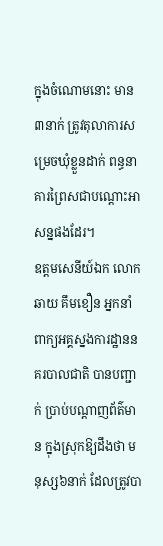ក្នុងចំណោមនោះ មាន៣នាក់ ត្រូវតុលាការសម្រេចឃុំខ្លួនដាក់ ពន្ធនាគារព្រៃសជាបណ្តោះអាសន្នផងដែរ។
ឧត្តមសេនីយ៍ឯក លោក ឆាយ គឹមខឿន អ្នកនាំពាក្យអគ្គស្នងការដ្ឋាននគរបាលជាតិ បានបញ្ជាក់ ប្រាប់បណ្តាញព័ត៌មាន ក្នុងស្រុកឱ្យដឹងថា មនុស្ស៦នាក់ ដែលត្រូវបា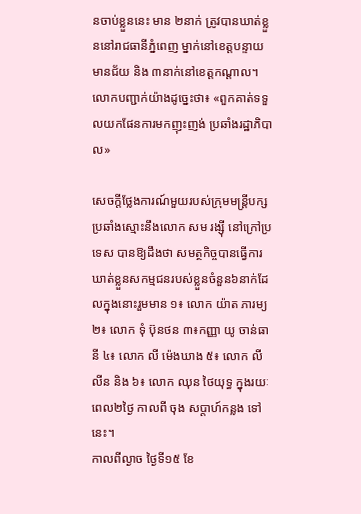នចាប់ខ្លួននេះ មាន ២នាក់ ត្រូវបានឃាត់ខ្លួននៅរាជធានីភ្នំពេញ ម្នាក់នៅខេត្តបន្ទាយមានជ័យ និង ៣នាក់នៅខេត្តកណ្តាល។ លោកបញ្ជាក់យ៉ាងដូច្នេះថា៖ «ពួកគាត់ទទួលយកផែនការមកញុះញង់ ប្រឆាំងរដ្ឋាភិបាល»

សេចក្តីថ្លែងការណ៍មួយរបស់ក្រុមមន្ត្រីបក្សប្រឆាំងស្មោះនឹងលោក សម រង្សុី នៅក្រៅប្រទេស បានឱ្យដឹងថា សមត្ថកិច្ចបានធ្វើការឃាត់ខ្លួនសកម្មជនរបស់ខ្លួនចំនួន៦នាក់ដែលក្នុងនោះរួមមាន ១៖ លោក យ៉ាត ភារម្យ ២៖ លោក ទុំ ប៊ុនថន ៣៖កញ្ញា យូ ចាន់ធានី ៤៖ លោក លី ម៉េងឃាង ៥៖ លោក លី លីន និង ៦៖ លោក ឈុន ថៃយុទ្ធ ក្នុងរយៈពេល២ថ្ងៃ កាលពី ចុង សប្តាហ៍កន្លង ទៅនេះ។
កាលពីល្ងាច ថ្ងៃទី១៥ ខែ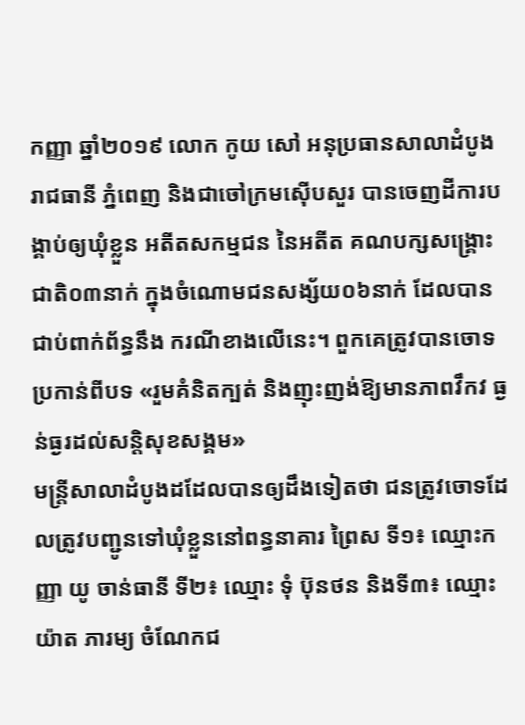កញ្ញា ឆ្នាំ២០១៩ លោក កូយ សៅ អនុប្រធានសាលាដំបូងរាជធានី ភ្នំពេញ និងជាចៅក្រមស៊ើបសួរ បានចេញដីការបង្គាប់ឲ្យឃុំខ្លួន អតីតសកម្មជន នៃអតីត គណបក្សសង្គ្រោះជាតិ០៣នាក់ ក្នុងចំណោមជនសង្ស័យ០៦នាក់ ដែលបានជាប់ពាក់ព័ន្ធនឹង ករណីខាងលើនេះ។ ពួកគេត្រូវបានចោទប្រកាន់ពីបទ «រួមគំនិតក្បត់ និងញុះញង់ឱ្យមានភាពវឹកវ ធ្ងន់ធ្ងរដល់សន្តិសុខសង្គម»
មន្ត្រីសាលាដំបូងដដែលបានឲ្យដឹងទៀតថា ជនត្រូវចោទដែលត្រូវបញ្ជូនទៅឃុំខ្លួននៅពន្ធនាគារ ព្រៃស ទី១៖ ឈ្មោះកញ្ញា យូ ចាន់ធានី ទី២៖ ឈ្មោះ ទុំ ប៊ុនថន និងទី៣៖ ឈ្មោះ យ៉ាត ភារម្យ ចំណែកជ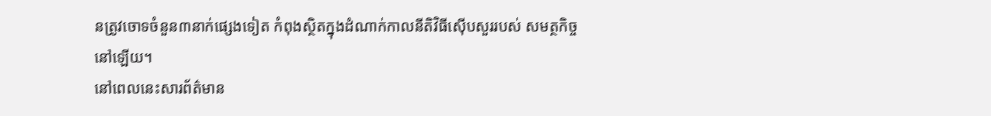នត្រូវចោទចំនួន៣នាក់ផ្សេងទៀត កំពុងស្ថិតក្នុងដំណាក់កាលនីតិវិធីស៊ើបសួររបស់ សមត្ថកិច្ចនៅឡើយ។
នៅពេលនេះសារព័ត៌មាន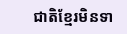ជាតិខ្មែរមិនទា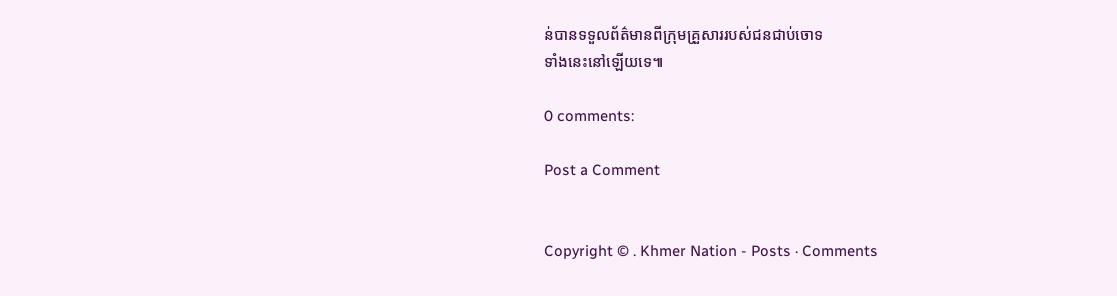ន់បានទទួលព័ត៌មានពីក្រុមគ្រួសាររបស់ជនជាប់ចោទ
ទាំងនេះនៅឡើយទេ៕

0 comments:

Post a Comment


Copyright © . Khmer Nation - Posts · Comments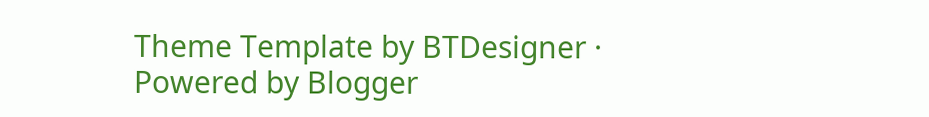Theme Template by BTDesigner · Powered by Blogger